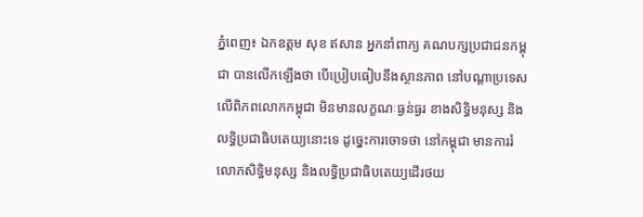ភ្នំពេញ៖ ឯកឧត្តម សុខ ឥសាន អ្នកនាំពាក្យ គណបក្សប្រជាជនកម្ពុជា បានលើកឡើងថា បើប្រៀបធៀបនឹងស្ថានភាព នៅបណ្តាប្រទេស លើពិភពលោកកម្ពុជា មិនមានលក្ខណៈធ្ងន់ធ្ងរ ខាងសិទ្ធិមនុស្ស និងលទ្ធិប្រជាធិបតេយ្យនោះទេ ដូច្នេះការចោទថា នៅកម្ពុជា មានការរំលោភសិទ្ធិមនុស្ស និងលទ្ធិប្រជាធិបតេយ្យដើរថយ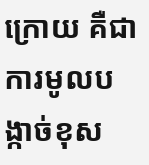ក្រោយ គឺជាការមូលបង្កាច់ខុស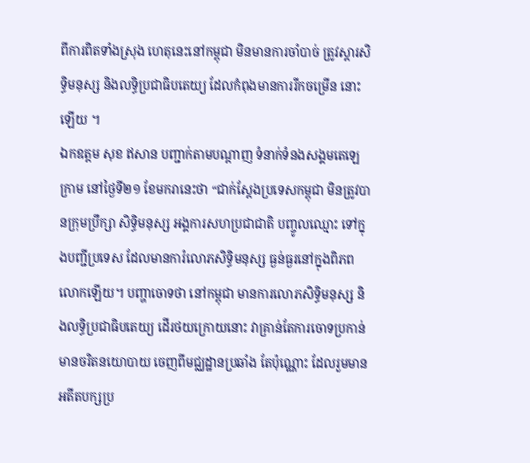ពីការពិតទាំងស្រុង ហេតុនេះនៅកម្ពុជា មិនមានការចាំបាច់ ត្រូវស្តារសិទ្ធិមនុស្ស និងលទ្ធិប្រជាធិបតេយ្យ ដែលកំពុងមានការរីកចម្រើន នោះឡើយ ។
ឯកឧត្តម សុខ ឥសាន បញ្ជាក់តាមបណ្ដាញ ទំនាក់ទំនងសង្គមតេឡេក្រាម នៅថ្ងៃទី២១ ខែមករានេះថា “ជាក់ស្តែងប្រទេសកម្ពុជា មិនត្រូវបានក្រុមប្រឹក្សា សិទ្ធិមនុស្ស អង្គការសហប្រជាជាតិ បញ្ចូលឈ្មោះ ទៅក្នុងបញ្ជីប្រទេស ដែលមានការំលោភសិទ្ធិមនុស្ស ធ្ងន់ធ្ងរនៅក្នុងពិភពលោកឡើយ។ បញ្ហាចោទថា នៅកម្ពុជា មានការលោភសិទ្ធិមនុស្ស និងលទ្ធិប្រជាធិបតេយ្យ ដើរថយក្រោយនោះ វាគ្រាន់តែការចោទប្រកាន់ មានចរិតនយោបាយ ចេញពីមជ្ឈដ្ឋានប្រឆាំង តែប៉ុណ្ណោះ ដែលរួមមានអតីតបក្សប្រ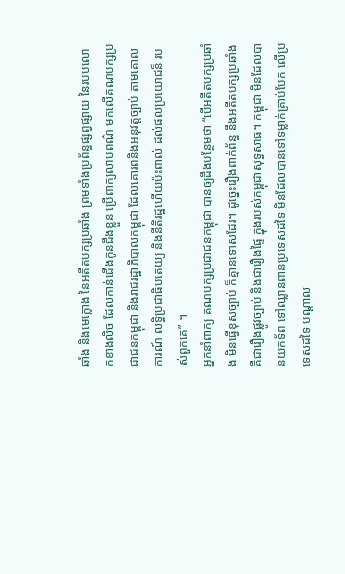ឆាំង និងមេក្លោង នៃអតីតបក្សប្រឆាំង ព្រមទាំងប្រព័ន្ធផ្សព្វផ្សាយ នៃរបបលោកខាងលិច ដែលកាន់ជើងកូនជឹងខ្លួន ប្រើពាក្យលាបពណ៌ មកលើគណបក្សប្រជាជនកម្ពុជា និងរាជរដ្ឋាភិបាលកម្ពុជា ដែលគោរពនិងអនុវត្តច្បាប់ តាមគោលការណ៍ លទ្ធិប្រជាធិបតេយ្យ និងនីតិរដ្ឋហើយប៉ះពាល់ ដល់ផលប្រយោជន៏ របស់ពួកគេ” ។
អ្នកនាំពាក្យ គណបក្សប្រជាជនកម្ពុជា បានឲ្យដឹងបន្ថែមថា “បើអតីតបក្សប្រឆាំង មិនធ្វើខុសច្បាប់ ក៏គ្មានទោសដែរ។ ដូច្នេះរឿងពាក់ព័ន្ធ នឹងអតីតបក្សប្រឆាំង គឺជារឿងផ្លូវច្បាប់ និងជារឿងផ្ទៃ ក្នុងរបស់កម្ពុជាសុទ្ធសាធ។ កម្ពុជា មិនដែលបានយកទ័ព ទៅឈ្លានពានប្រទេសដទៃ មិនដែលបានទៅទម្លាក់គ្រាប់បែក លើប្រទេសដទៃ បណ្តាល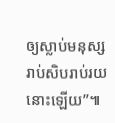ឲ្យស្លាប់មនុស្ស រាប់សិបរាប់រយនោះឡើយ”៕